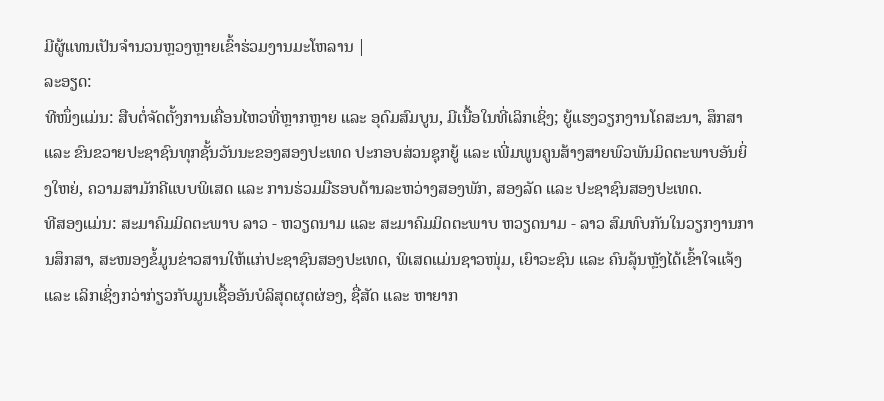ມີຜູ້ແທນເປັນຈຳນວນຫຼວງຫຼາຍເຂົ້າຮ່ວມງານມະໂຫລານ |
ລະອຽດ:
ທີໜຶ່ງແມ່ນ: ສືບຕໍ່ຈັດຕັ້ງການເຄື່ອນໄຫວທີ່ຫຼາກຫຼາຍ ແລະ ອຸດົມສົມບູນ, ມີເນື້ອໃນທີ່ເລິກເຊິ່ງ; ຍູ້ແຮງວຽກງານໂຄສະນາ, ສຶກສາ ແລະ ຂົນຂວາຍປະຊາຊົນທຸກຊັ້ນວັນນະຂອງສອງປະເທດ ປະກອບສ່ວນຊຸກຍູ້ ແລະ ເພີ່ມພູນຄູນສ້າງສາຍພົວພັນມິດຕະພາບອັນຍິ່ງໃຫຍ່, ຄວາມສາມັກຄີແບບພິເສດ ແລະ ການຮ່ວມມືຮອບດ້ານລະຫວ່າງສອງພັກ, ສອງລັດ ແລະ ປະຊາຊົນສອງປະເທດ.
ທີສອງແມ່ນ: ສະມາຄົມມິດຕະພາບ ລາວ - ຫວຽດນາມ ແລະ ສະມາຄົມມິດຕະພາບ ຫວຽດນາມ - ລາວ ສົມທົບກັນໃນວຽກງານການສຶກສາ, ສະໜອງຂໍ້ມູນຂ່າວສານໃຫ້ແກ່ປະຊາຊົນສອງປະເທດ, ພິເສດແມ່ນຊາວໜຸ່ມ, ເຍົາວະຊົນ ແລະ ຄົນລຸ້ນຫຼັງໄດ້ເຂົ້າໃຈແຈ້ງ ແລະ ເລິກເຊິ່ງກວ່າກ່ຽວກັບມູນເຊື້ອອັນບໍລິສຸດຜຸດຜ່ອງ, ຊື່ສັດ ແລະ ຫາຍາກ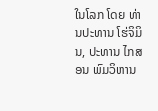ໃນໂລກ ໂດຍ ທ່ານປະທານ ໂຮ່ຈິມິນ, ປະທານ ໄກສອນ ພົມວິຫານ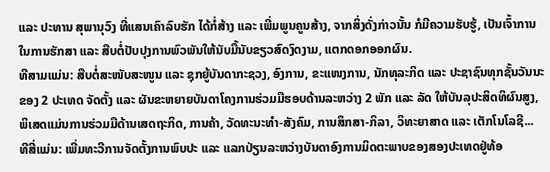ແລະ ປະທານ ສຸພານຸວົງ ທີ່ແສນເຄົາລົບຮັກ ໄດ້ກໍ່ສ້າງ ແລະ ເພີ່ມພູນຄູນສ້າງ, ຈາກສິ່ງດັ່ງກ່າວນັ້ນ ກໍມີຄວາມຮັບຮູ້, ເປັນເຈົ້າການໃນການຮັກສາ ແລະ ສືບຕໍ່ປັບປຸງການພົວພັນໃຫ້ນັບມື້ນັບຂຽວສົດງົດງາມ, ແຕກດອກອອກຜົນ.
ທີສາມແມ່ນ: ສືບຕໍ່ສະໜັບສະໜູນ ແລະ ຊຸກຍູ້ບັນດາກະຊວງ, ອົງການ, ຂະແໜງການ, ນັກທຸລະກິດ ແລະ ປະຊາຊົນທຸກຊັ້ນວັນນະຂອງ 2 ປະເທດ ຈັດຕັ້ງ ແລະ ຜັນຂະຫຍາຍບັນດາໂຄງການຮ່ວມມືຮອບດ້ານລະຫວ່າງ 2 ພັກ ແລະ ລັດ ໃຫ້ບັນລຸປະສິດທິຜົນສູງ, ພິເສດແມ່ນການຮ່ວມມືດ້ານເສດຖະກິດ, ການຄ້າ, ວັດທະນະທໍາ-ສັງຄົມ, ການສຶກສາ-ກິລາ, ວິທະຍາສາດ ແລະ ເຕັກໂນໂລຊີ...
ທີສີ່ແມ່ນ: ເພີ່ມທະວີການຈັດຕັ້ງການພົບປະ ແລະ ແລກປ່ຽນລະຫວ່າງບັນດາອົງການມິດຕະພາບຂອງສອງປະເທດຢູ່ທ້ອ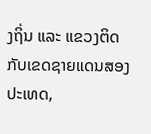ງຖິ່ນ ແລະ ແຂວງຕິດກັບເຂດຊາຍແດນສອງປະເທດ,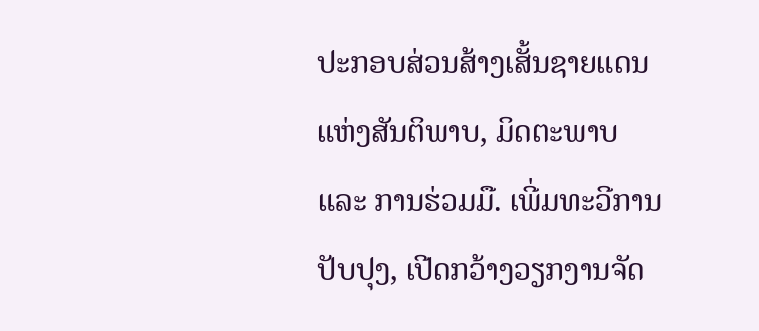ປະກອບສ່ວນສ້າງເສັ້ນຊາຍແດນແຫ່ງສັນຕິພາບ, ມິດຕະພາບ ແລະ ການຮ່ວມມື. ເພີ່ມທະວີການປັບປຸງ, ເປີດກວ້າງວຽກງານຈັດ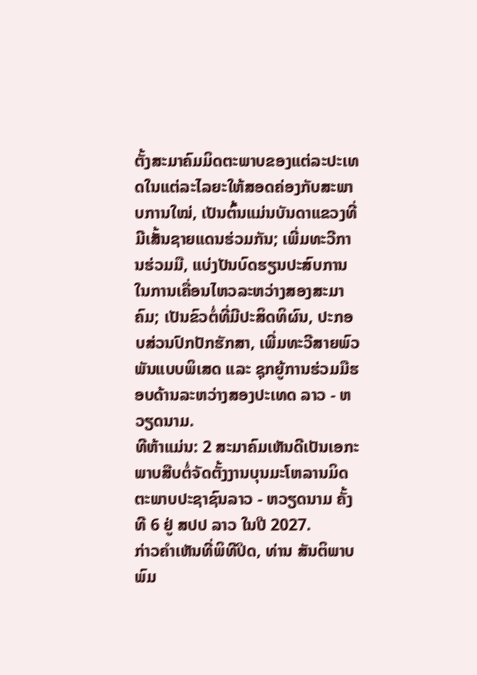ຕັ້ງສະມາຄົມມິດຕະພາບຂອງແຕ່ລະປະເທດໃນແຕ່ລະໄລຍະໃຫ້ສອດຄ່ອງກັບສະພາບການໃໝ່, ເປັນຕົ້ນແມ່ນບັນດາແຂວງທີ່ມີເສັ້ນຊາຍແດນຮ່ວມກັນ; ເພີ່ມທະວີການຮ່ວມມື, ແບ່ງປັນບົດຮຽນປະສົບການໃນການເຄື່ອນໄຫວລະຫວ່າງສອງສະມາຄົມ; ເປັນຂົວຕໍ່ທີ່ມີປະສິດທິຜົນ, ປະກອບສ່ວນປົກປັກຮັກສາ, ເພີ່ມທະວີສາຍພົວພັນແບບພິເສດ ແລະ ຊຸກຍູ້ການຮ່ວມມືຮອບດ້ານລະຫວ່າງສອງປະເທດ ລາວ - ຫວຽດນາມ.
ທີຫ້າແມ່ນ: 2 ສະມາຄົມເຫັນດີເປັນເອກະພາບສືບຕໍ່ຈັດຕັ້ງງານບຸນມະໂຫລານມິດຕະພາບປະຊາຊົນລາວ - ຫວຽດນາມ ຄັ້ງທີ 6 ຢູ່ ສປປ ລາວ ໃນປີ 2027.
ກ່າວຄຳເຫັນທີ່ພິທີປິດ, ທ່ານ ສັນຕິພາບ ພົມ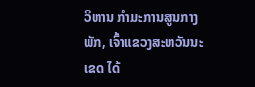ວິຫານ ກຳມະການສູນກາງພັກ, ເຈົ້າແຂວງສະຫວັນນະເຂດ ໄດ້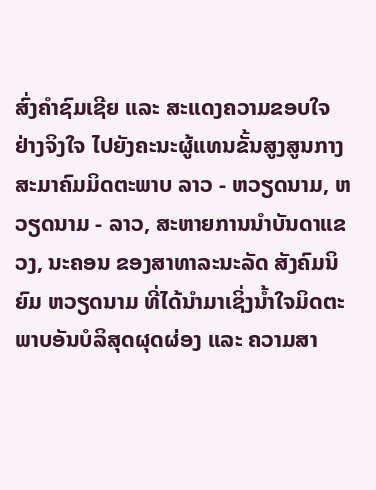ສົ່ງຄຳຊົມເຊີຍ ແລະ ສະແດງຄວາມຂອບໃຈຢ່າງຈິງໃຈ ໄປຍັງຄະນະຜູ້ແທນຂັ້ນສູງສູນກາງສະມາຄົມມິດຕະພາບ ລາວ - ຫວຽດນາມ, ຫວຽດນາມ - ລາວ, ສະຫາຍການນຳບັນດາແຂວງ, ນະຄອນ ຂອງສາທາລະນະລັດ ສັງຄົມນິຍົມ ຫວຽດນາມ ທີ່ໄດ້ນຳມາເຊິ່ງນ້ຳໃຈມິດຕະພາບອັນບໍລິສຸດຜຸດຜ່ອງ ແລະ ຄວາມສາ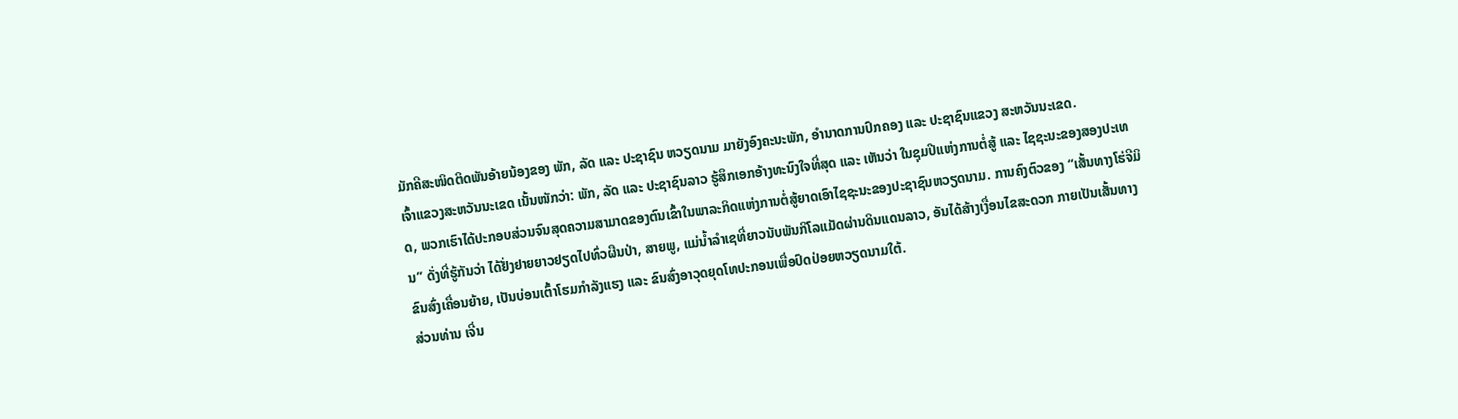ມັກຄີສະໜິດຕິດພັນອ້າຍນ້ອງຂອງ ພັກ, ລັດ ແລະ ປະຊາຊົນ ຫວຽດນາມ ມາຍັງອົງຄະນະພັກ, ອຳນາດການປົກຄອງ ແລະ ປະຊາຊົນແຂວງ ສະຫວັນນະເຂດ.
ເຈົ້າແຂວງສະຫວັນນະເຂດ ເນັ້ນໜັກວ່າ: ພັກ, ລັດ ແລະ ປະຊາຊົນລາວ ຮູ້ສຶກເອກອ້າງທະນົງໃຈທີ່ສຸດ ແລະ ເຫັນວ່າ ໃນຊຸມປີແຫ່ງການຕໍ່ສູ້ ແລະ ໄຊຊະນະຂອງສອງປະເທດ, ພວກເຮົາໄດ້ປະກອບສ່ວນຈົນສຸດຄວາມສາມາດຂອງຕົນເຂົ້າໃນພາລະກິດແຫ່ງການຕໍ່ສູ້ຍາດເອົາໄຊຊະນະຂອງປະຊາຊົນຫວຽດນາມ. ການຄົງຕົວຂອງ “ເສັ້ນທາງໂຮ່ຈີມິນ” ດັ່ງທີ່ຮູ້ກັນວ່າ ໄດ້ຢັ່ງຢາຍຍາວຢຽດໄປທົ່ວຜືນປ່າ, ສາຍພູ, ແມ່ນ້ຳລຳເຊທີ່ຍາວນັບພັນກິໂລແມັດຜ່ານດິນແດນລາວ, ອັນໄດ້ສ້າງເງື່ອນໄຂສະດວກ ກາຍເປັນເສັ້ນທາງຂົນສົ່ງເຄື່ອນຍ້າຍ, ເປັນບ່ອນເຕົ້າໂຮມກຳລັງແຮງ ແລະ ຂົນສົ່ງອາວຸດຍຸດໂທປະກອນເພື່ອປົດປ່ອຍຫວຽດນາມໃຕ້.
ສ່ວນທ່ານ ເຈີ່ນ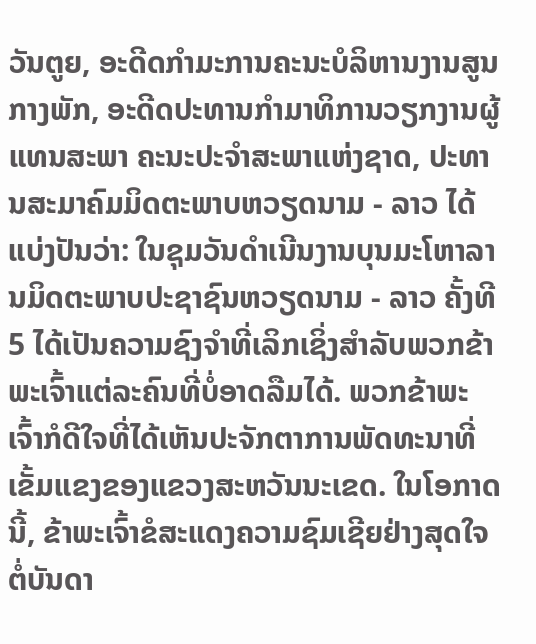ວັນຕູຍ, ອະດີດກຳມະການຄະນະບໍລິຫານງານສູນກາງພັກ, ອະດີດປະທານກຳມາທິການວຽກງານຜູ້ແທນສະພາ ຄະນະປະຈຳສະພາແຫ່ງຊາດ, ປະທານສະມາຄົມມິດຕະພາບຫວຽດນາມ - ລາວ ໄດ້ແບ່ງປັນວ່າ: ໃນຊຸມວັນດຳເນີນງານບຸນມະໂຫາລານມິດຕະພາບປະຊາຊົນຫວຽດນາມ - ລາວ ຄັ້ງທີ 5 ໄດ້ເປັນຄວາມຊົງຈຳທີ່ເລິກເຊິ່ງສຳລັບພວກຂ້າພະເຈົ້າແຕ່ລະຄົນທີ່ບໍ່ອາດລືມໄດ້. ພວກຂ້າພະເຈົ້າກໍດີໃຈທີ່ໄດ້ເຫັນປະຈັກຕາການພັດທະນາທີ່ເຂັ້ມແຂງຂອງແຂວງສະຫວັນນະເຂດ. ໃນໂອກາດນີ້, ຂ້າພະເຈົ້າຂໍສະແດງຄວາມຊົມເຊີຍຢ່າງສຸດໃຈຕໍ່ບັນດາ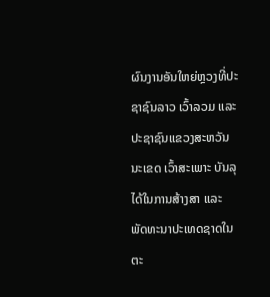ຜົນງານອັນໃຫຍ່ຫຼວງທີ່ປະຊາຊົນລາວ ເວົ້າລວມ ແລະ ປະຊາຊົນແຂວງສະຫວັນນະເຂດ ເວົ້າສະເພາະ ບັນລຸໄດ້ໃນການສ້າງສາ ແລະ ພັດທະນາປະເທດຊາດໃນຕະ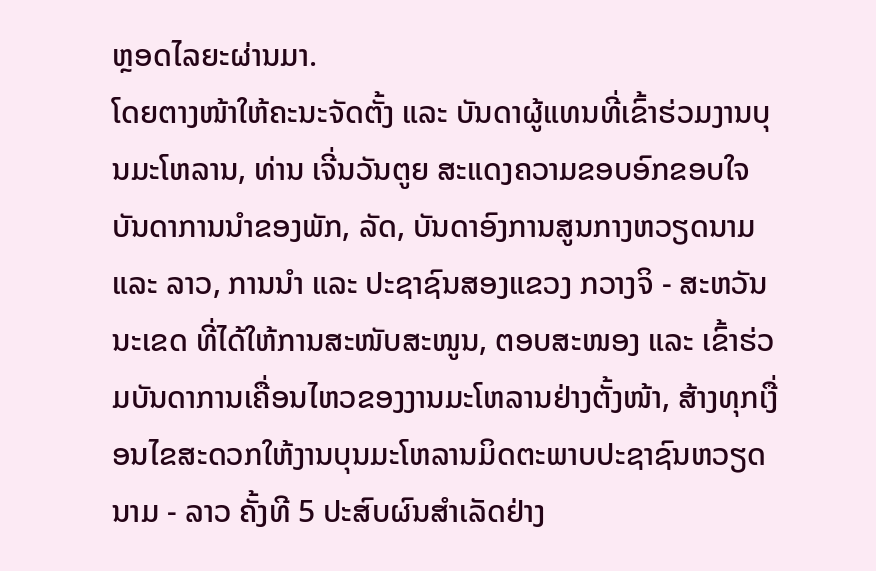ຫຼອດໄລຍະຜ່ານມາ.
ໂດຍຕາງໜ້າໃຫ້ຄະນະຈັດຕັ້ງ ແລະ ບັນດາຜູ້ແທນທີ່ເຂົ້າຮ່ວມງານບຸນມະໂຫລານ, ທ່ານ ເຈີ່ນວັນຕູຍ ສະແດງຄວາມຂອບອົກຂອບໃຈບັນດາການນຳຂອງພັກ, ລັດ, ບັນດາອົງການສູນກາງຫວຽດນາມ ແລະ ລາວ, ການນຳ ແລະ ປະຊາຊົນສອງແຂວງ ກວາງຈິ - ສະຫວັນນະເຂດ ທີ່ໄດ້ໃຫ້ການສະໜັບສະໜູນ, ຕອບສະໜອງ ແລະ ເຂົ້າຮ່ວມບັນດາການເຄື່ອນໄຫວຂອງງານມະໂຫລານຢ່າງຕັ້ງໜ້າ, ສ້າງທຸກເງື່ອນໄຂສະດວກໃຫ້ງານບຸນມະໂຫລານມິດຕະພາບປະຊາຊົນຫວຽດນາມ - ລາວ ຄັ້ງທີ 5 ປະສົບຜົນສຳເລັດຢ່າງ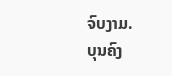ຈົບງາມ.
ບຸນຄົງ